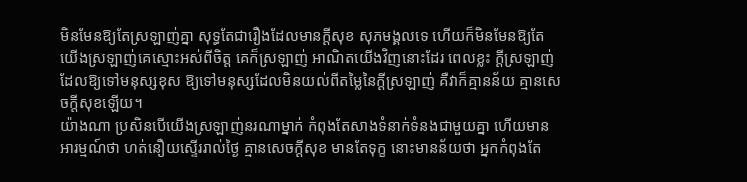មិនមែនឱ្យតែស្រឡាញ់គ្នា សុទ្ធតែជារឿងដែលមានក្ដីសុខ សុភមង្គលទេ ហើយក៏មិនមែនឱ្យតែយើងស្រឡាញ់គេស្មោះអស់ពីចិត្ត គេក៏ស្រឡាញ់ អាណិតយើងវិញនោះដែរ ពេលខ្លះ ក្ដីស្រឡាញ់ដែលឱ្យទៅមនុស្សខុស ឱ្យទៅមនុស្សដែលមិនយល់ពីតម្លៃនៃក្ដីស្រឡាញ់ គឺវាក៏គ្មានន័យ គ្មានសេចក្ដីសុខឡើយ។
យ៉ាងណា ប្រសិនបើយើងស្រឡាញ់នរណាម្នាក់ កំពុងតែសាងទំនាក់ទំនងជាមួយគ្នា ហើយមានអារម្មណ៍ថា ហត់នឿយស្ទើររាល់ថ្ងៃ គ្មានសេចក្ដីសុខ មានតែទុក្ខ នោះមានន័យថា អ្នកកំពុងតែ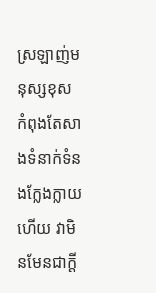ស្រឡាញ់មនុស្សខុស កំពុងតែសាងទំនាក់ទំនងក្លែងក្លាយហើយ វាមិនមែនជាក្ដី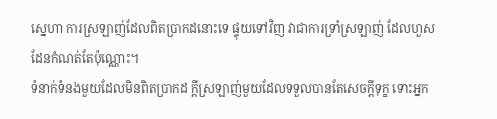ស្នេហា ការស្រឡាញ់ដែលពិតប្រាកដនោះទេ ផ្ទុយទៅវិញ វាជាការទ្រាំស្រឡាញ់ ដែលហួសដែនកំណត់តែប៉ុណ្ណោះ។
ទំនាក់ទំនងមួយដែលមិនពិតប្រាកដ ក្ដីស្រឡាញ់មួយដែលទទួលបានតែសេចក្ដីទុក្ខ ទោះអ្នក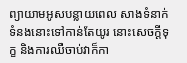ព្យាយាមអូសបន្លាយពេល សាងទំនាក់ទំនងនោះទៅកាន់តែយូរ នោះសេចក្ដីទុក្ខ និងការឈឺចាប់វាក៏កា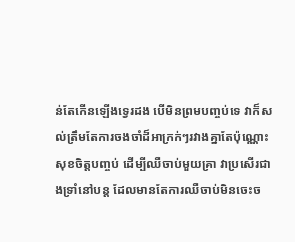ន់តែកើនឡើងទ្វេរដង បើមិនព្រមបញ្ចប់ទេ វាក៏សល់ត្រឹមតែការចងចាំដ៏អាក្រក់ៗរវាងគ្នាតែប៉ុណ្ណោះ សុខចិត្តបញ្ចប់ ដើម្បីឈឺចាប់មួយគ្រា វាប្រសើរជាងទ្រាំនៅបន្ត ដែលមានតែការឈឺចាប់មិនចេះច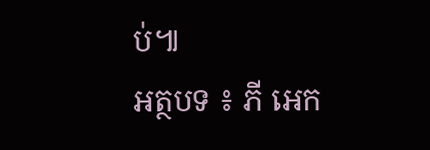ប់៕
អត្ថបទ ៖ ភី អេក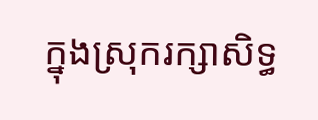ក្នុងស្រុករក្សាសិទ្ធ